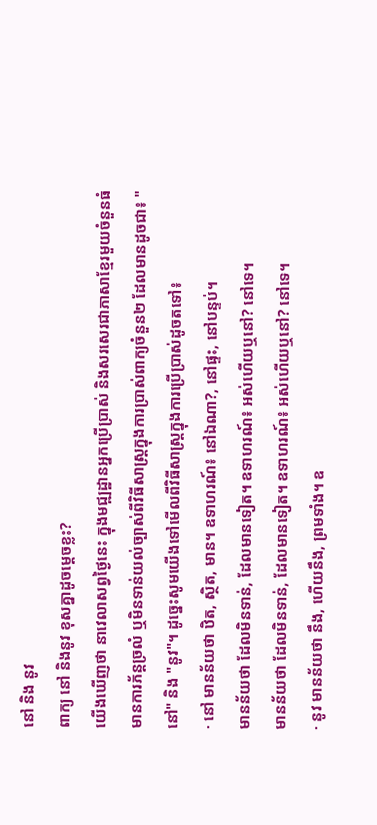នៅ និង នូវ
ពាក្យ នៅ និងនូវ ខុសគ្នាដូចម្ដេចខ្លះ?
យើងឃើញថា នាវេលាសព្វថ្ងៃនេះ ក្នុងមជ្ឍដ្ឋានអ្នកប្រើប្រាស់ និងសរសេរជាភាសាខ្មែរមួយចំនួនធំ មានការភ័ន្ដច្រលំ ឬមិនទាន់យល់ច្បាស់ពីវិធីសាស្រ្ដក្នុងការប្រាស់ពាក្យចំនួន២ ដែលមានដូចជា៖ "នៅ" និង "នូវ"។ ដូច្នេះសូមយើងទៅមើលពីវិធីសាស្រ្តក្នុងការប្រើប្រាស់ដូចតទៅ៖
· នៅ មានន័យថា ឋិត, ស្ថិត, មាន។ ឧទាហរណ៍៖ នៅឯណា?, នៅផ្ទះ, នៅបន្ទប់។
មានន័យថា ដែលមិនទាន់, ដែលមានទៀត។ ឧទាហរណ៍៖ អស់ហើយឬនៅ? នៅទេ។
មានន័យថា ដែលមិនទាន់, ដែលមានទៀត។ ឧទាហរណ៍៖ អស់ហើយឬនៅ? នៅទេ។
· នូវ មានន័យថា នឹង, ហើយនឹង, ព្រមទាំង។ ឧ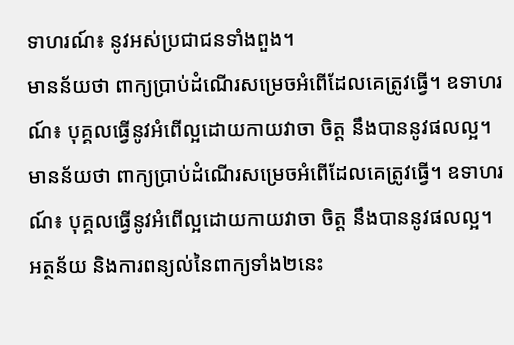ទាហរណ៍៖ នូវអស់ប្រជាជនទាំងពួង។
មានន័យថា ពាក្យប្រាប់ដំណើរសម្រេចអំពើដែលគេត្រូវធ្វើ។ ឧទាហរណ៍៖ បុគ្គលធ្វើនូវអំពើល្អដោយកាយវាចា ចិត្ត នឹងបាននូវផលល្អ។
មានន័យថា ពាក្យប្រាប់ដំណើរសម្រេចអំពើដែលគេត្រូវធ្វើ។ ឧទាហរណ៍៖ បុគ្គលធ្វើនូវអំពើល្អដោយកាយវាចា ចិត្ត នឹងបាននូវផលល្អ។
អត្ថន័យ និងការពន្យល់នៃពាក្យទាំង២នេះ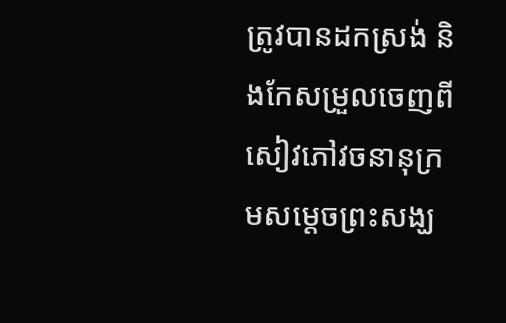ត្រូវបានដកស្រង់ និងកែសម្រួលចេញពី សៀវភៅវចនានុក្រមសម្ដេចព្រះសង្ឃ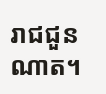រាជជួន ណាត។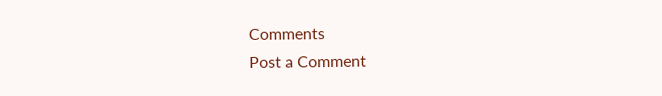Comments
Post a Comment